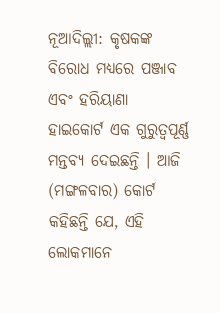ନୂଆଦିଲ୍ଲୀ: କୃଷକଙ୍କ ବିରୋଧ ମଧ୍ୟରେ ପଞ୍ଜାବ ଏବଂ ହରିୟାଣା ହାଇକୋର୍ଟ ଏକ ଗୁରୁତ୍ୱପୂର୍ଣ୍ଣ ମନ୍ତବ୍ୟ ଦେଇଛନ୍ତି । ଆଜି (ମଙ୍ଗଳବାର) କୋର୍ଟ କହିଛନ୍ତି ଯେ, ଏହି ଲୋକମାନେ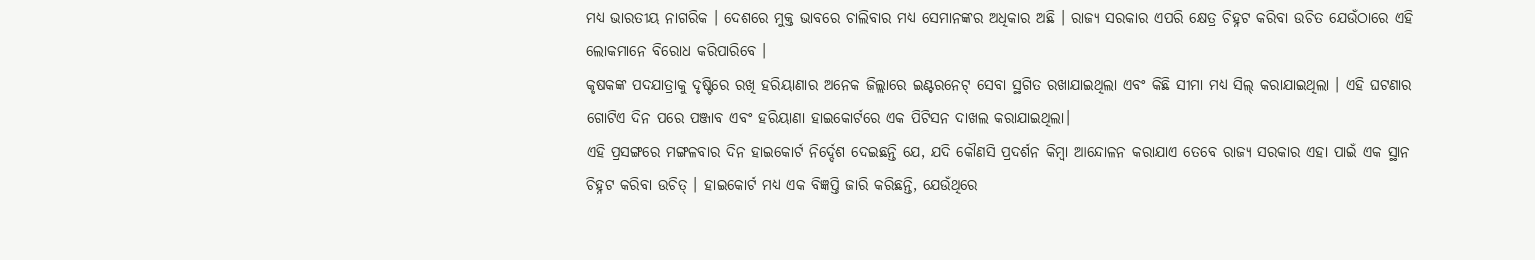ମଧ୍ୟ ଭାରତୀୟ ନାଗରିକ । ଦେଶରେ ମୁକ୍ତ ଭାବରେ ଚାଲିବାର ମଧ୍ୟ ସେମାନଙ୍କର ଅଧିକାର ଅଛି । ରାଜ୍ୟ ସରକାର ଏପରି କ୍ଷେତ୍ର ଚିହ୍ନଟ କରିବା ଉଚିତ ଯେଉଁଠାରେ ଏହି ଲୋକମାନେ ବିରୋଧ କରିପାରିବେ ।
କୃଷକଙ୍କ ପଦଯାତ୍ରାକୁ ଦୃଷ୍ଟିରେ ରଖି ହରିୟାଣାର ଅନେକ ଜିଲ୍ଲାରେ ଇଣ୍ଟରନେଟ୍ ସେବା ସ୍ଥଗିତ ରଖାଯାଇଥିଲା ଏବଂ କିଛି ସୀମା ମଧ୍ୟ ସିଲ୍ କରାଯାଇଥିଲା । ଏହି ଘଟଣାର ଗୋଟିଏ ଦିନ ପରେ ପଞ୍ଜାବ ଏବଂ ହରିୟାଣା ହାଇକୋର୍ଟରେ ଏକ ପିଟିସନ ଦାଖଲ କରାଯାଇଥିଲା।
ଏହି ପ୍ରସଙ୍ଗରେ ମଙ୍ଗଳବାର ଦିନ ହାଇକୋର୍ଟ ନିର୍ଦ୍ଦେଶ ଦେଇଛନ୍ତି ଯେ, ଯଦି କୌଣସି ପ୍ରଦର୍ଶନ କିମ୍ବା ଆନ୍ଦୋଳନ କରାଯାଏ ତେବେ ରାଜ୍ୟ ସରକାର ଏହା ପାଇଁ ଏକ ସ୍ଥାନ ଚିହ୍ନଟ କରିବା ଉଚିତ୍ । ହାଇକୋର୍ଟ ମଧ୍ୟ ଏକ ବିଜ୍ଞପ୍ତି ଜାରି କରିଛନ୍ତି, ଯେଉଁଥିରେ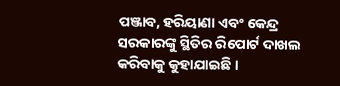ପଞ୍ଜାବ, ହରିୟାଣା ଏବଂ କେନ୍ଦ୍ର ସରକାରଙ୍କୁ ସ୍ଥିତିର ରିପୋର୍ଟ ଦାଖଲ କରିବାକୁ କୁହାଯାଇଛି ।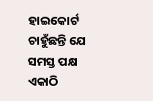ହାଇକୋର୍ଟ ଚାହୁଁଛନ୍ତି ଯେ ସମସ୍ତ ପକ୍ଷ ଏକାଠି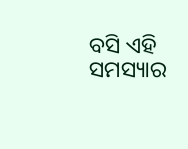ବସି ଏହି ସମସ୍ୟାର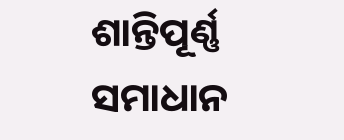ଶାନ୍ତିପୂର୍ଣ୍ଣ ସମାଧାନ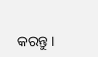କରନ୍ତୁ ।